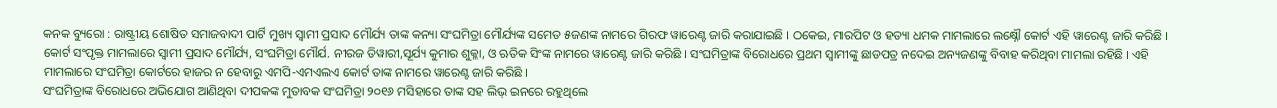କନକ ବ୍ୟୁରୋ : ରାଷ୍ଟ୍ରୀୟ ଶୋଷିତ ସମାଜବାଦୀ ପାର୍ଟି ମୁଖ୍ୟ ସ୍ୱାମୀ ପ୍ରସାଦ ମୌର୍ଯ୍ୟ ତାଙ୍କ କନ୍ୟା ସଂଘମିତ୍ରା ମୌର୍ଯ୍ୟଙ୍କ ସମେତ ୫ଜଣଙ୍କ ନାମରେ ଗିରଫ ୱାରେଣ୍ଟ ଜାରି କରାଯାଇଛି । ଠକେଇ, ମାରପିଟ ଓ ହତ୍ୟା ଧମକ ମାମଲାରେ ଲକ୍ଷ୍ନୌ କୋର୍ଟ ଏହି ୱାରେଣ୍ଟ ଜାରି କରିଛି ।
କୋର୍ଟ ସଂପୃକ୍ତ ମାମଲାରେ ସ୍ୱାମୀ ପ୍ରସାଦ ମୌର୍ଯ୍ୟ, ସଂଘମିତ୍ରା ମୌର୍ଯ. ନୀରଜ ତିୱାରୀ,ସୂର୍ଯ୍ୟ କୁମାର ଶୁକ୍ଳା, ଓ ଋତିକ ସିଂଙ୍କ ନାମରେ ୱାରେଣ୍ଟ ଜାରି କରିଛି । ସଂଘମିତ୍ରାଙ୍କ ବିରୋଧରେ ପ୍ରଥମ ସ୍ୱାମୀଙ୍କୁ ଛାଡପତ୍ର ନଦେଇ ଅନ୍ୟଜଣଙ୍କୁ ବିବାହ କରିଥିବା ମାମଲା ରହିଛି । ଏହି ମାମଲାରେ ସଂଘମିତ୍ରା କୋର୍ଟରେ ହାଜର ନ ହେବାରୁ ଏମପି-ଏମଏଲଏ କୋର୍ଟ ତାଙ୍କ ନାମରେ ୱାରେଣ୍ଟ ଜାରି କରିଛି ।
ସଂଘମିତ୍ରାଙ୍କ ବିରୋଧରେ ଅଭିଯୋଗ ଆଣିଥିବା ଦୀପକଙ୍କ ମୁତାବକ ସଂଘମିତ୍ରା ୨୦୧୬ ମସିହାରେ ତାଙ୍କ ସହ ଲିଭ୍ ଇନରେ ରହୁଥିଲେ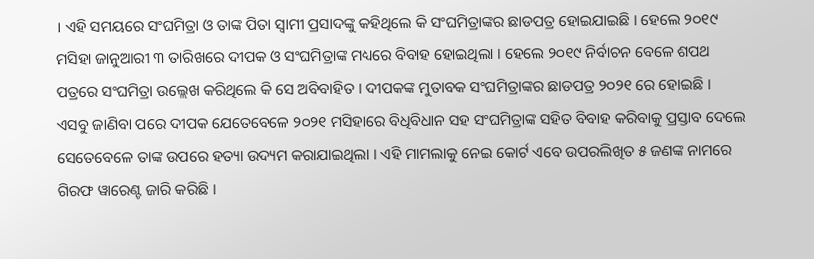। ଏହି ସମୟରେ ସଂଘମିତ୍ରା ଓ ତାଙ୍କ ପିତା ସ୍ୱାମୀ ପ୍ରସାଦଙ୍କୁ କହିଥିଲେ କି ସଂଘମିତ୍ରାଙ୍କର ଛାଡପତ୍ର ହୋଇଯାଇଛି । ହେଲେ ୨୦୧୯ ମସିହା ଜାନୁଆରୀ ୩ ତାରିଖରେ ଦୀପକ ଓ ସଂଘମିତ୍ରାଙ୍କ ମଧ୍ୟରେ ବିବାହ ହୋଇଥିଲା । ହେଲେ ୨୦୧୯ ନିର୍ବାଚନ ବେଳେ ଶପଥ ପତ୍ରରେ ସଂଘମିତ୍ରା ଉଲ୍ଲେଖ କରିଥିଲେ କି ସେ ଅବିବାହିତ । ଦୀପକଙ୍କ ମୁତାବକ ସଂଘମିତ୍ରାଙ୍କର ଛାଡପତ୍ର ୨୦୨୧ ରେ ହୋଇଛି ।
ଏସବୁ ଜାଣିବା ପରେ ଦୀପକ ଯେତେବେଳେ ୨୦୨୧ ମସିହାରେ ବିଧିବିଧାନ ସହ ସଂଘମିତ୍ରାଙ୍କ ସହିତ ବିବାହ କରିବାକୁ ପ୍ରସ୍ତାବ ଦେଲେ ସେତେବେଳେ ତାଙ୍କ ଉପରେ ହତ୍ୟା ଉଦ୍ୟମ କରାଯାଇଥିଲା । ଏହି ମାମଲାକୁ ନେଇ କୋର୍ଟ ଏବେ ଉପରଲିଖିତ ୫ ଜଣଙ୍କ ନାମରେ ଗିରଫ ୱାରେଣ୍ଟ ଜାରି କରିଛି ।